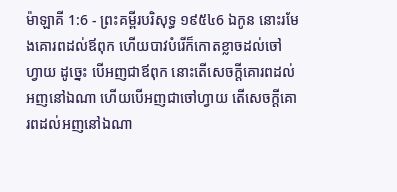ម៉ាឡាគី 1:6 - ព្រះគម្ពីរបរិសុទ្ធ ១៩៥៤6 ឯកូន នោះរមែងគោរពដល់ឪពុក ហើយបាវបំរើក៏កោតខ្លាចដល់ចៅហ្វាយ ដូច្នេះ បើអញជាឪពុក នោះតើសេចក្ដីគោរពដល់អញនៅឯណា ហើយបើអញជាចៅហ្វាយ តើសេចក្ដីគោរពដល់អញនៅឯណា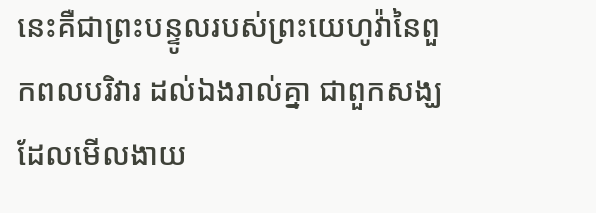នេះគឺជាព្រះបន្ទូលរបស់ព្រះយេហូវ៉ានៃពួកពលបរិវារ ដល់ឯងរាល់គ្នា ជាពួកសង្ឃដែលមើលងាយ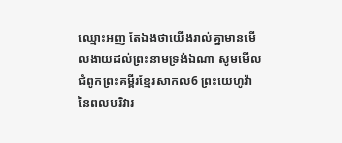ឈ្មោះអញ តែឯងថាយើងរាល់គ្នាមានមើលងាយដល់ព្រះនាមទ្រង់ឯណា សូមមើលជំពូកព្រះគម្ពីរខ្មែរសាកល6 ព្រះយេហូវ៉ានៃពលបរិវារ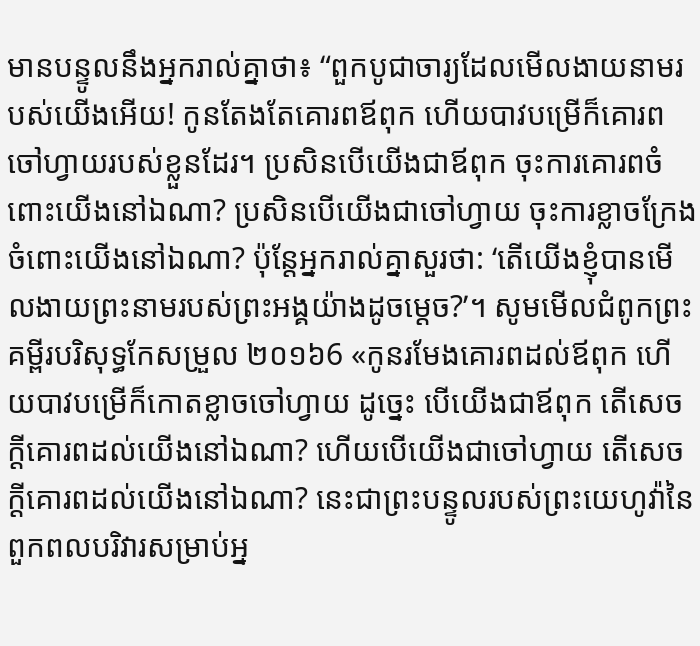មានបន្ទូលនឹងអ្នករាល់គ្នាថា៖ “ពួកបូជាចារ្យដែលមើលងាយនាមរបស់យើងអើយ! កូនតែងតែគោរពឪពុក ហើយបាវបម្រើក៏គោរពចៅហ្វាយរបស់ខ្លួនដែរ។ ប្រសិនបើយើងជាឪពុក ចុះការគោរពចំពោះយើងនៅឯណា? ប្រសិនបើយើងជាចៅហ្វាយ ចុះការខ្លាចក្រែងចំពោះយើងនៅឯណា? ប៉ុន្តែអ្នករាល់គ្នាសួរថា: ‘តើយើងខ្ញុំបានមើលងាយព្រះនាមរបស់ព្រះអង្គយ៉ាងដូចម្ដេច?’។ សូមមើលជំពូកព្រះគម្ពីរបរិសុទ្ធកែសម្រួល ២០១៦6 «កូនរមែងគោរពដល់ឪពុក ហើយបាវបម្រើក៏កោតខ្លាចចៅហ្វាយ ដូច្នេះ បើយើងជាឪពុក តើសេចក្ដីគោរពដល់យើងនៅឯណា? ហើយបើយើងជាចៅហ្វាយ តើសេចក្ដីគោរពដល់យើងនៅឯណា? នេះជាព្រះបន្ទូលរបស់ព្រះយេហូវ៉ានៃពួកពលបរិវារសម្រាប់អ្ន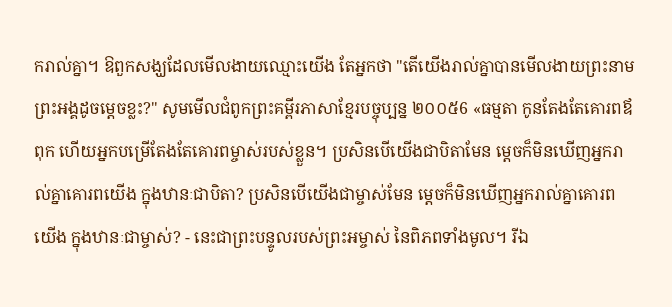ករាល់គ្នា។ ឱពួកសង្ឃដែលមើលងាយឈ្មោះយើង តែអ្នកថា "តើយើងរាល់គ្នាបានមើលងាយព្រះនាមព្រះអង្គដូចម្ដេចខ្លះ?" សូមមើលជំពូកព្រះគម្ពីរភាសាខ្មែរបច្ចុប្បន្ន ២០០៥6 «ធម្មតា កូនតែងតែគោរពឪពុក ហើយអ្នកបម្រើតែងតែគោរពម្ចាស់របស់ខ្លួន។ ប្រសិនបើយើងជាបិតាមែន ម្ដេចក៏មិនឃើញអ្នករាល់គ្នាគោរពយើង ក្នុងឋានៈជាបិតា? ប្រសិនបើយើងជាម្ចាស់មែន ម្ដេចក៏មិនឃើញអ្នករាល់គ្នាគោរពយើង ក្នុងឋានៈជាម្ចាស់? - នេះជាព្រះបន្ទូលរបស់ព្រះអម្ចាស់ នៃពិភពទាំងមូល។ រីឯ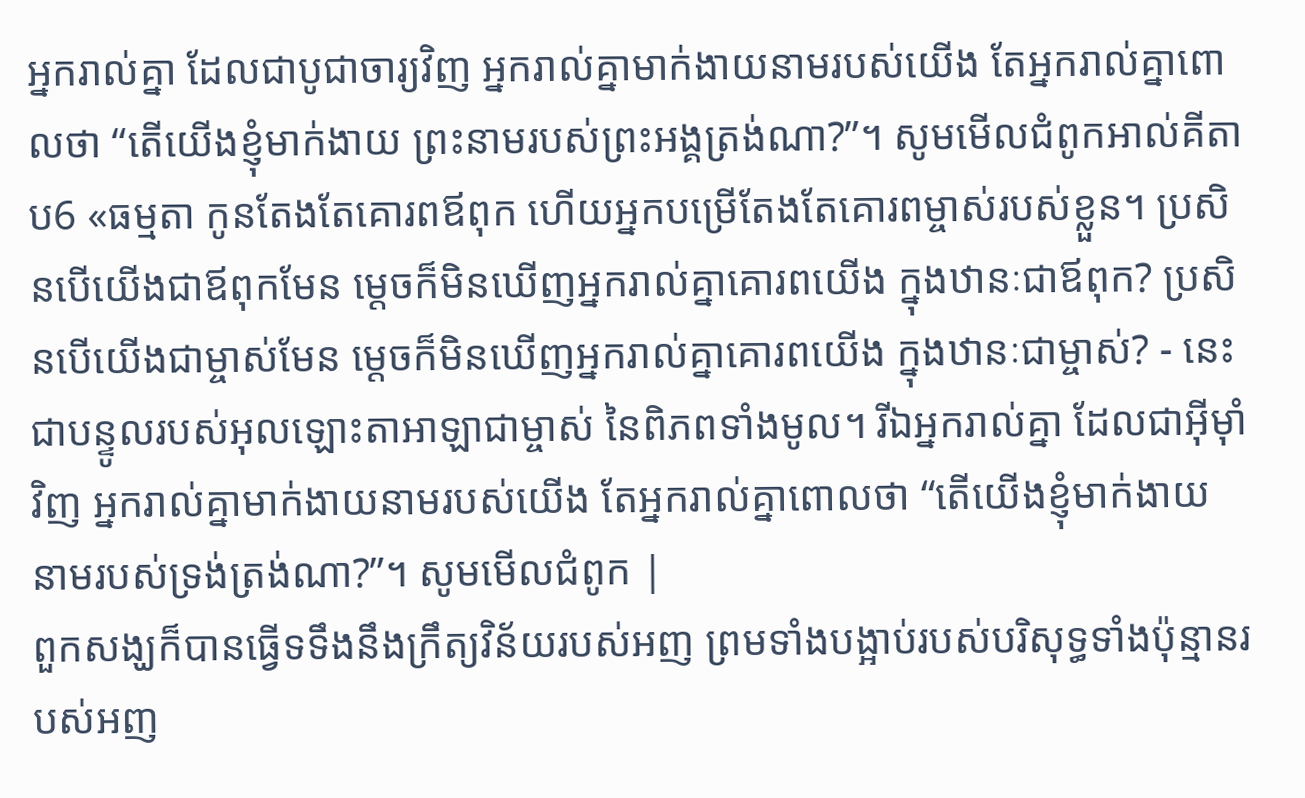អ្នករាល់គ្នា ដែលជាបូជាចារ្យវិញ អ្នករាល់គ្នាមាក់ងាយនាមរបស់យើង តែអ្នករាល់គ្នាពោលថា “តើយើងខ្ញុំមាក់ងាយ ព្រះនាមរបស់ព្រះអង្គត្រង់ណា?”។ សូមមើលជំពូកអាល់គីតាប6 «ធម្មតា កូនតែងតែគោរពឪពុក ហើយអ្នកបម្រើតែងតែគោរពម្ចាស់របស់ខ្លួន។ ប្រសិនបើយើងជាឪពុកមែន ម្ដេចក៏មិនឃើញអ្នករាល់គ្នាគោរពយើង ក្នុងឋានៈជាឪពុក? ប្រសិនបើយើងជាម្ចាស់មែន ម្ដេចក៏មិនឃើញអ្នករាល់គ្នាគោរពយើង ក្នុងឋានៈជាម្ចាស់? - នេះជាបន្ទូលរបស់អុលឡោះតាអាឡាជាម្ចាស់ នៃពិភពទាំងមូល។ រីឯអ្នករាល់គ្នា ដែលជាអ៊ីមុាំវិញ អ្នករាល់គ្នាមាក់ងាយនាមរបស់យើង តែអ្នករាល់គ្នាពោលថា “តើយើងខ្ញុំមាក់ងាយ នាមរបស់ទ្រង់ត្រង់ណា?”។ សូមមើលជំពូក |
ពួកសង្ឃក៏បានធ្វើទទឹងនឹងក្រឹត្យវិន័យរបស់អញ ព្រមទាំងបង្អាប់របស់បរិសុទ្ធទាំងប៉ុន្មានរបស់អញ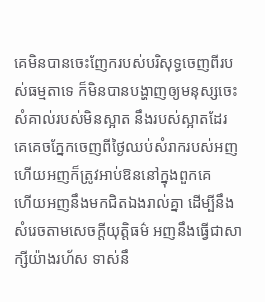គេមិនបានចេះញែករបស់បរិសុទ្ធចេញពីរបស់ធម្មតាទេ ក៏មិនបានបង្ហាញឲ្យមនុស្សចេះសំគាល់របស់មិនស្អាត នឹងរបស់ស្អាតដែរ គេគេចភ្នែកចេញពីថ្ងៃឈប់សំរាករបស់អញ ហើយអញក៏ត្រូវអាប់ឱននៅក្នុងពួកគេ
ហើយអញនឹងមកជិតឯងរាល់គ្នា ដើម្បីនឹងសំរេចតាមសេចក្ដីយុត្តិធម៌ អញនឹងធ្វើជាសាក្សីយ៉ាងរហ័ស ទាស់នឹ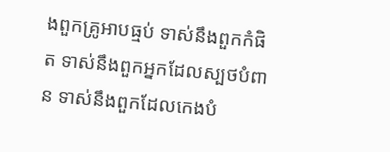ងពួកគ្រូអាបធ្មប់ ទាស់នឹងពួកកំផិត ទាស់នឹងពួកអ្នកដែលស្បថបំពាន ទាស់នឹងពួកដែលកេងបំ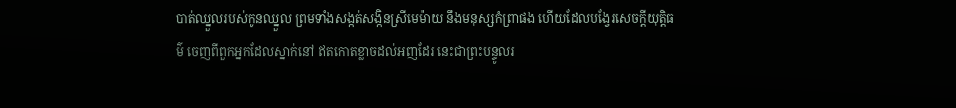បាត់ឈ្នួលរបស់កូនឈ្នួល ព្រមទាំងសង្កត់សង្កិនស្រីមេម៉ាយ នឹងមនុស្សកំព្រាផង ហើយដែលបង្វែរសេចក្ដីយុត្តិធម៌ ចេញពីពួកអ្នកដែលស្នាក់នៅ ឥតកោតខ្លាចដល់អញដែរ នេះជាព្រះបន្ទូលរ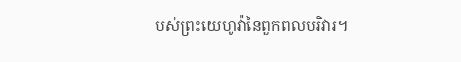បស់ព្រះយេហូវ៉ានៃពួកពលបរិវារ។